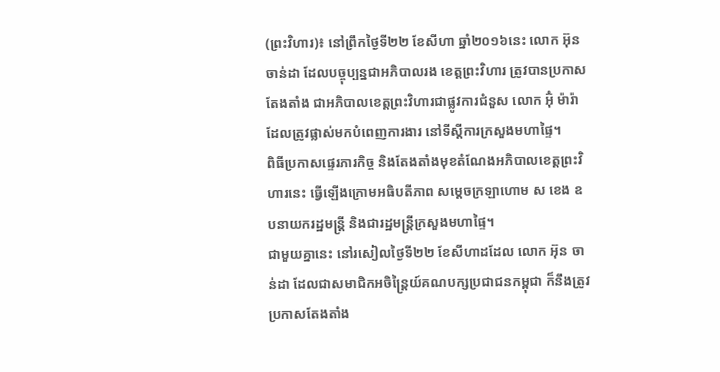(ព្រះវិហារ)៖ នៅព្រឹកថ្ងៃទី២២ ខែសីហា ឆ្នាំ២០១៦នេះ លោក អ៊ុន ចាន់ដា ដែលបច្ចុប្បន្នជាអភិបាលរង ខេត្តព្រះវិហារ ត្រូវបានប្រកាសតែងតាំង ជាអភិបាលខេត្តព្រះវិហារជាផ្លូវការជំនួស លោក អ៊ុំ ម៉ារ៉ា ដែលត្រូវផ្លាស់មកបំពេញការងារ នៅទីស្តីការក្រសួងមហាផ្ទៃ។
ពិធីប្រកាសផ្ទេរភារកិច្ច និងតែងតាំងមុខតំណែងអភិបាលខេត្តព្រះវិហារនេះ ធ្វើឡើងក្រោមអធិបតីភាព សម្តេចក្រឡាហោម ស ខេង ឧបនាយករដ្ឋមន្ត្រី និងជារដ្ឋមន្ត្រីក្រសួងមហាផ្ទៃ។
ជាមួយគ្នានេះ នៅរសៀលថ្ងៃទី២២ ខែសីហាដដែល លោក អ៊ុន ចាន់ដា ដែលជាសមាជិកអចិន្ត្រៃយ៍គណបក្សប្រជាជនកម្ពុជា ក៏នឹងត្រូវប្រកាសតែងតាំង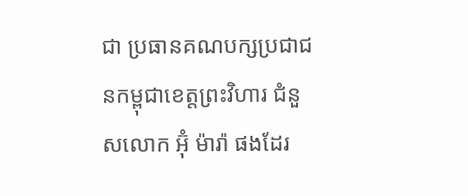ជា ប្រធានគណបក្សប្រជាជនកម្ពុជាខេត្តព្រះវិហារ ជំនួសលោក អ៊ុំ ម៉ារ៉ា ផងដែរ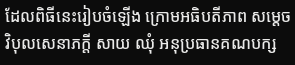ដែលពិធីនេះរៀបចំឡើង ក្រោមអធិបតីភាព សម្តេចវិបុលសេនាភក្តី សាយ ឈុំ អនុប្រធានគណបក្ស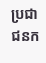ប្រជាជនក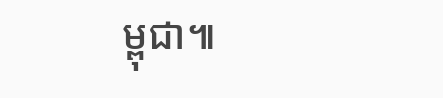ម្ពុជា៕